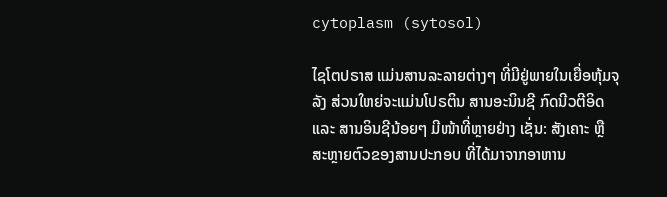cytoplasm (sytosol)

ໄຊໂຕປຣາສ ແມ່ນສານລະລາຍຕ່າງໆ ທີ່ມີຢູ່ພາຍໃນເຍື່ອຫຸ້ມຈຸລັງ ສ່ວນໃຫຍ່ຈະແມ່ນໂປຣຕິນ ສານອະນິນຊີ ກົດນີວຕີອິດ ແລະ ສານອິນຊີນ້ອຍໆ ມີໜ້າທີ່ຫຼາຍຢ່າງ ເຊັ່ນ: ສັງເຄາະ ຫຼື ສະຫຼາຍຕົວຂອງສານປະກອບ ທີ່ໄດ້ມາຈາກອາຫານ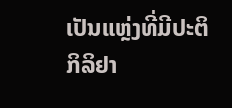ເປັນແຫຼ່ງທີ່ມີປະຕິກິລິຢາ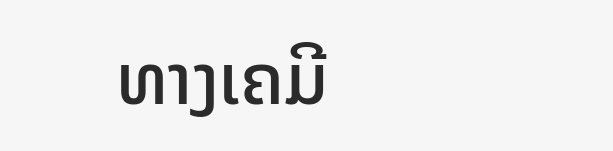ທາງເຄມີ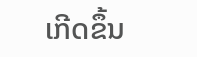ເກີດຂຶ້ນ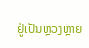ຢູ່ເປັນຫຼວງຫຼາຍ